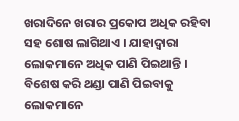ଖରାଦିନେ ଖରାର ପ୍ରକୋପ ଅଧିକ ରହିବା ସହ ଶୋଷ ଲାଗିଥାଏ । ଯାହାଦ୍ୱାରା ଲୋକମାନେ ଅଧିକ ପାଣି ପିଇଥାନ୍ତି । ବିଶେଷ କରି ଥଣ୍ଡା ପାଣି ପିଇବାକୁ ଲୋକମାନେ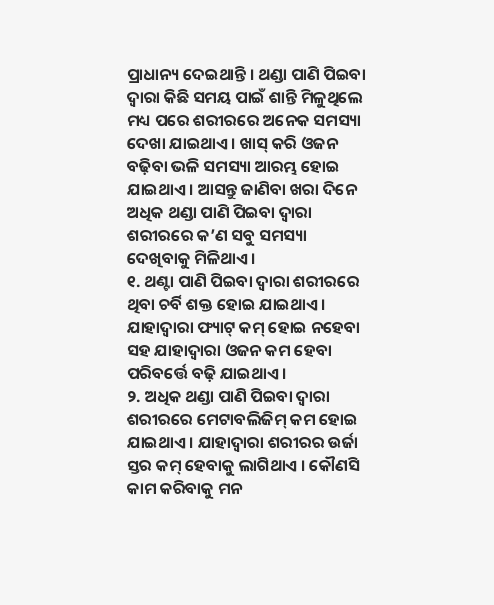ପ୍ରାଧାନ୍ୟ ଦେଇଥାନ୍ତି । ଥଣ୍ଡା ପାଣି ପିଇବା ଦ୍ୱାରା କିଛି ସମୟ ପାଇଁ ଶାନ୍ତି ମିଳୁଥିଲେ ମଧ୍ୟ ପରେ ଶରୀରରେ ଅନେକ ସମସ୍ୟା ଦେଖା ଯାଇଥାଏ । ଖାସ୍ କରି ଓଜନ ବଢ଼ିବା ଭଳି ସମସ୍ୟା ଆରମ୍ଭ ହୋଇ ଯାଇଥାଏ । ଆସନ୍ତୁ ଜାଣିବା ଖରା ଦିନେ ଅଧିକ ଥଣ୍ଡା ପାଣି ପିଇବା ଦ୍ୱାରା ଶରୀରରେ କ’ଣ ସବୁ ସମସ୍ୟା ଦେଖିବାକୁ ମିଳିଥାଏ ।
୧. ଥଣ୍ଟା ପାଣି ପିଇବା ଦ୍ୱାରା ଶରୀରରେ ଥିବା ଚର୍ବି ଶକ୍ତ ହୋଇ ଯାଇଥାଏ । ଯାହାଦ୍ୱାରା ଫ୍ୟାଟ୍ କମ୍ ହୋଇ ନହେବା ସହ ଯାହାଦ୍ୱାରା ଓଜନ କମ ହେବା ପରିବର୍ତ୍ତେ ବଢ଼ି ଯାଇଥାଏ ।
୨. ଅଧିକ ଥଣ୍ଡା ପାଣି ପିଇବା ଦ୍ୱାରା ଶରୀରରେ ମେଟାବଲିଜିମ୍ କମ ହୋଇ ଯାଇଥାଏ । ଯାହାଦ୍ୱାରା ଶରୀରର ଉର୍ଜା ସ୍ତର କମ୍ ହେବାକୁ ଲାଗିଥାଏ । କୌଣସି କାମ କରିବାକୁ ମନ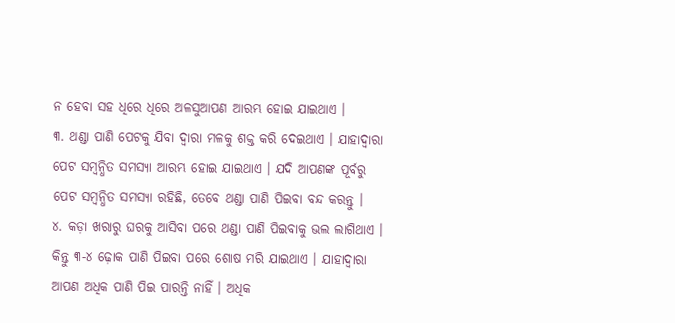ନ ହେବା ସହ ଧିରେ ଧିରେ ଅଳସୁଆପଣ ଆରମ୍ଭ ହୋଇ ଯାଇଥାଏ ।
୩. ଥଣ୍ଡା ପାଣି ପେଟକୁ ଯିବା ଦ୍ୱାରା ମଳକୁ ଶକ୍ତ କରି ଦେଇଥାଏ । ଯାହାଦ୍ୱାରା ପେଟ ସମ୍ବନ୍ଧିତ ସମସ୍ୟା ଆରମ୍ଭ ହୋଇ ଯାଇଥାଏ । ଯଦି ଆପଣଙ୍କ ପୂର୍ବରୁ ପେଟ ସମ୍ବନ୍ଧିତ ସମସ୍ୟା ରହିଛି, ତେବେ ଥଣ୍ଡା ପାଣି ପିଇବା ବନ୍ଦ କରନ୍ତୁ ।
୪. କଡ଼ା ଖରାରୁ ଘରକୁ ଆସିବା ପରେ ଥଣ୍ଡା ପାଣି ପିଇବାକୁ ଭଲ ଲାଗିଥାଏ । କିନ୍ତୁ ୩-୪ ଢ଼ୋକ ପାଣି ପିଇବା ପରେ ଶୋଷ ମରି ଯାଇଥାଏ । ଯାହାଦ୍ୱାରା ଆପଣ ଅଧିକ ପାଣି ପିଇ ପାରନ୍ତି ନାହିଁ । ଅଧିକ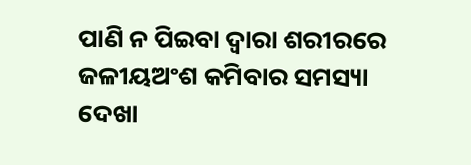ପାଣି ନ ପିଇବା ଦ୍ୱାରା ଶରୀରରେ ଜଳୀୟଅଂଶ କମିବାର ସମସ୍ୟା ଦେଖା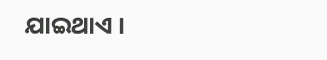ଯାଇଥାଏ ।